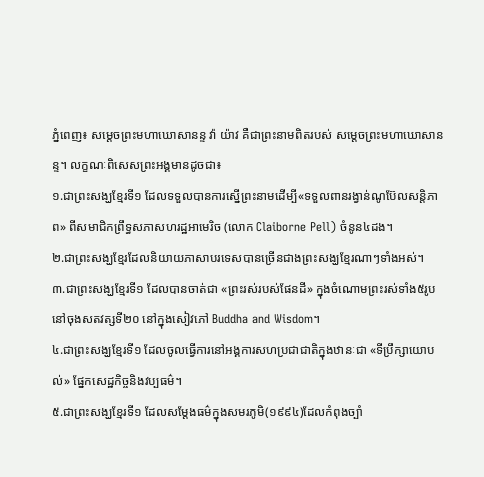ភ្នំពេញ៖ សម្ដេចព្រះមហាឃោសានន្ទ វ៉ា យ៉ាវ គឺជាព្រះនាមពិតរបស់ សម្ដេចព្រះមហាឃោសានន្ទ។ លក្ខណៈពិសេសព្រះអង្គមានដូចជា៖
១.ជាព្រះសង្ឃខ្មែរទី១ ដែលទទួលបានការស្នើព្រះនាមដើម្បី«ទទួលពានរង្វាន់ណូប៊ែលសន្តិភាព» ពីសមាជិកព្រឹទ្ធសភាសហរដ្ឋអាមេរិច (លោក Claiborne Pell) ចំនូន៤ដង។
២.ជាព្រះសង្ឃខ្មែរដែលនិយាយភាសាបរទេសបានច្រើនជាងព្រះសង្ឃខ្មែរណាៗទាំងអស់។
៣.ជាព្រះសង្ឃខ្មែរទី១ ដែលបានចាត់ជា «ព្រះរស់របស់ផែនដី» ក្នុងចំណោមព្រះរស់ទាំង៥រូបនៅចុងសតវត្សទី២០ នៅក្នុងសៀវភៅ Buddha and Wisdom។
៤.ជាព្រះសង្ឃខ្មែរទី១ ដែលចូលធ្វើការនៅអង្គការសហប្រជាជាតិក្នុងឋានៈជា «ទីប្រឹក្សាយោបល់» ផ្នែកសេដ្ឋកិច្ចនិងវប្បធម៌។
៥.ជាព្រះសង្ឃខ្មែរទី១ ដែលសម្ដែងធម៌ក្នុងសមរភូមិ(១៩៩៤)ដែលកំពុងច្បាំ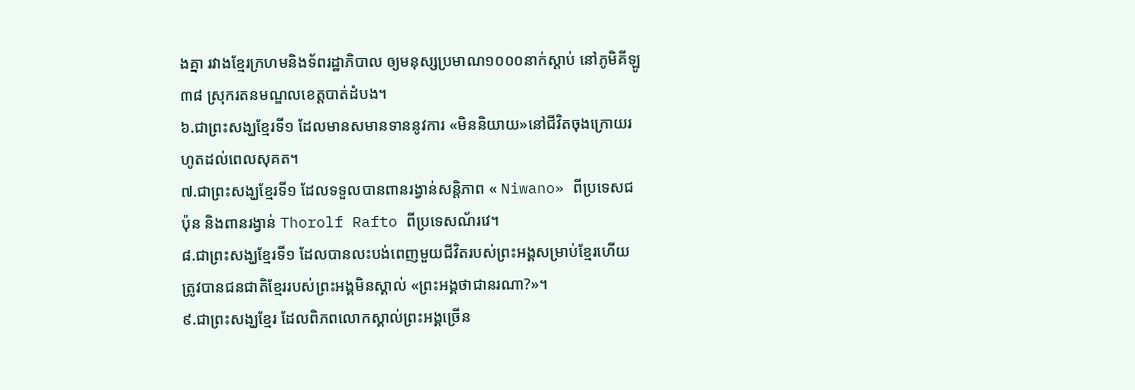ងគ្នា រវាងខ្មែរក្រហមនិងទ័ពរដ្ឋាភិបាល ឲ្យមនុស្សប្រមាណ១០០០នាក់ស្ដាប់ នៅភូមិគីឡូ៣៨ ស្រុករតនមណ្ឌលខេត្តបាត់ដំបង។
៦.ជាព្រះសង្ឃខ្មែរទី១ ដែលមានសមានទាននូវការ «មិននិយាយ»នៅជីវិតចុងក្រោយរហូតដល់ពេលសុគត។
៧.ជាព្រះសង្ឃខ្មែរទី១ ដែលទទួលបានពានរង្វាន់សន្តិភាព « Niwano» ពីប្រទេសជប៉ុន និងពានរង្វាន់ Thorolf Rafto ពីប្រទេសណ័រវេ។
៨.ជាព្រះសង្ឃខ្មែរទី១ ដែលបានលះបង់ពេញមួយជីវិតរបស់ព្រះអង្គសម្រាប់ខ្មែរហើយត្រូវបានជនជាតិខ្មែររបស់ព្រះអង្គមិនស្គាល់ «ព្រះអង្គថាជានរណា?»។
៩.ជាព្រះសង្ឃខ្មែរ ដែលពិភពលោកស្គាល់ព្រះអង្គច្រើន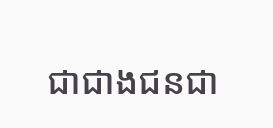ជាជាងជនជា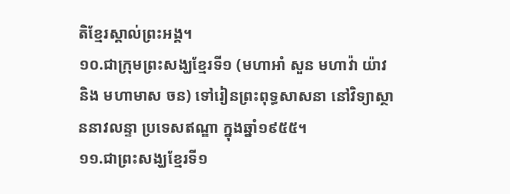តិខ្មែរស្គាល់ព្រះអង្គ។
១០.ជាក្រុមព្រះសង្ឃខ្មែរទី១ (មហាអាំ សួន មហាវ៉ា យ៉ាវ និង មហាមាស ចន) ទៅរៀនព្រះពុទ្ធសាសនា នៅវិទ្យាស្ថាននាវលន្ទា ប្រទេសឥណ្ឌា ក្នុងឆ្នាំ១៩៥៥។
១១.ជាព្រះសង្ឃខ្មែរទី១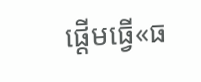ផ្ដើមធ្វើ«ធ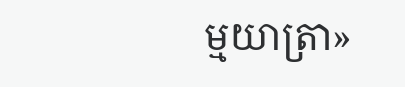ម្មយាត្រា»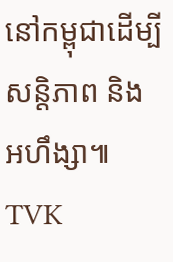នៅកម្ពុជាដើម្បីសន្តិភាព និង អហឹង្សា៕ TVK